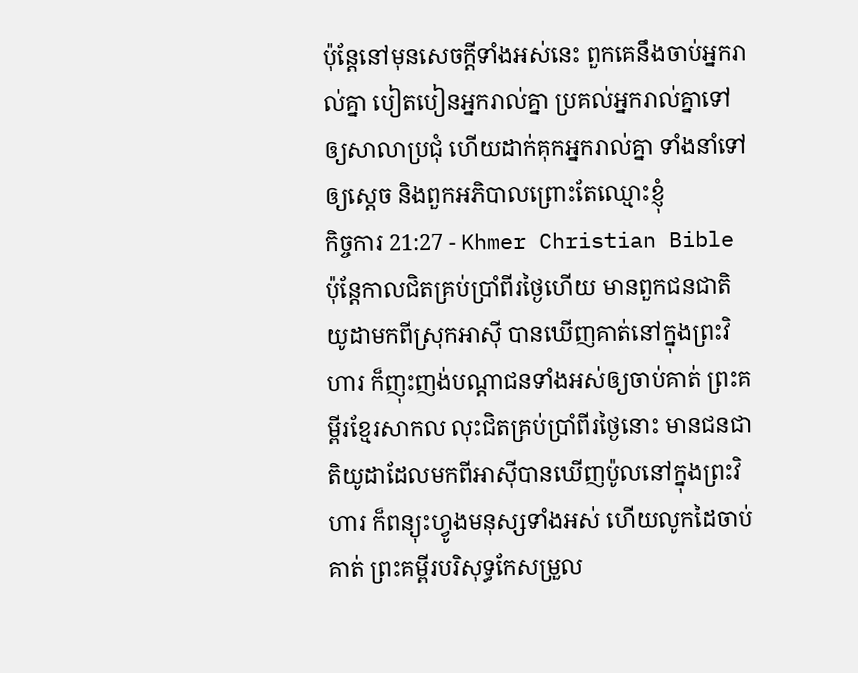ប៉ុន្ដែនៅមុនសេចក្ដីទាំងអស់នេះ ពួកគេនឹងចាប់អ្នករាល់គ្នា បៀតបៀនអ្នករាល់គ្នា ប្រគល់អ្នករាល់គ្នាទៅឲ្យសាលាប្រជុំ ហើយដាក់គុកអ្នករាល់គ្នា ទាំងនាំទៅឲ្យស្ដេច និងពួកអភិបាលព្រោះតែឈ្មោះខ្ញុំ
កិច្ចការ 21:27 - Khmer Christian Bible ប៉ុន្ដែកាលជិតគ្រប់ប្រាំពីរថ្ងៃហើយ មានពួកជនជាតិយូដាមកពីស្រុកអាស៊ី បានឃើញគាត់នៅក្នុងព្រះវិហារ ក៏ញុះញង់បណ្ដាជនទាំងអស់ឲ្យចាប់គាត់ ព្រះគម្ពីរខ្មែរសាកល លុះជិតគ្រប់ប្រាំពីរថ្ងៃនោះ មានជនជាតិយូដាដែលមកពីអាស៊ីបានឃើញប៉ូលនៅក្នុងព្រះវិហារ ក៏ពន្យុះហ្វូងមនុស្សទាំងអស់ ហើយលូកដៃចាប់គាត់ ព្រះគម្ពីរបរិសុទ្ធកែសម្រួល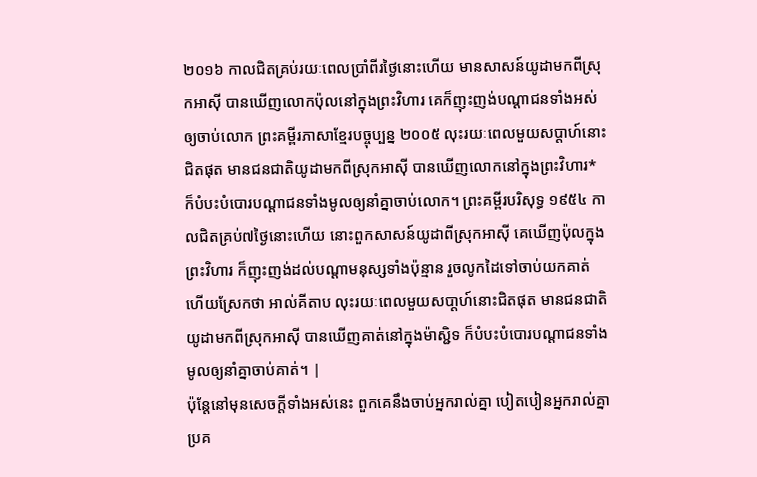២០១៦ កាលជិតគ្រប់រយៈពេលប្រាំពីរថ្ងៃនោះហើយ មានសាសន៍យូដាមកពីស្រុកអាស៊ី បានឃើញលោកប៉ុលនៅក្នុងព្រះវិហារ គេក៏ញុះញង់បណ្តាជនទាំងអស់ឲ្យចាប់លោក ព្រះគម្ពីរភាសាខ្មែរបច្ចុប្បន្ន ២០០៥ លុះរយៈពេលមួយសប្ដាហ៍នោះជិតផុត មានជនជាតិយូដាមកពីស្រុកអាស៊ី បានឃើញលោកនៅក្នុងព្រះវិហារ* ក៏បំបះបំបោរបណ្ដាជនទាំងមូលឲ្យនាំគ្នាចាប់លោក។ ព្រះគម្ពីរបរិសុទ្ធ ១៩៥៤ កាលជិតគ្រប់៧ថ្ងៃនោះហើយ នោះពួកសាសន៍យូដាពីស្រុកអាស៊ី គេឃើញប៉ុលក្នុងព្រះវិហារ ក៏ញុះញង់ដល់បណ្តាមនុស្សទាំងប៉ុន្មាន រួចលូកដៃទៅចាប់យកគាត់ ហើយស្រែកថា អាល់គីតាប លុះរយៈពេលមួយសបា្ដហ៍នោះជិតផុត មានជនជាតិយូដាមកពីស្រុកអាស៊ី បានឃើញគាត់នៅក្នុងម៉ាស្ជិទ ក៏បំបះបំបោរបណ្ដាជនទាំងមូលឲ្យនាំគ្នាចាប់គាត់។ |
ប៉ុន្ដែនៅមុនសេចក្ដីទាំងអស់នេះ ពួកគេនឹងចាប់អ្នករាល់គ្នា បៀតបៀនអ្នករាល់គ្នា ប្រគ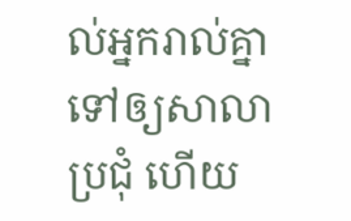ល់អ្នករាល់គ្នាទៅឲ្យសាលាប្រជុំ ហើយ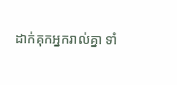ដាក់គុកអ្នករាល់គ្នា ទាំ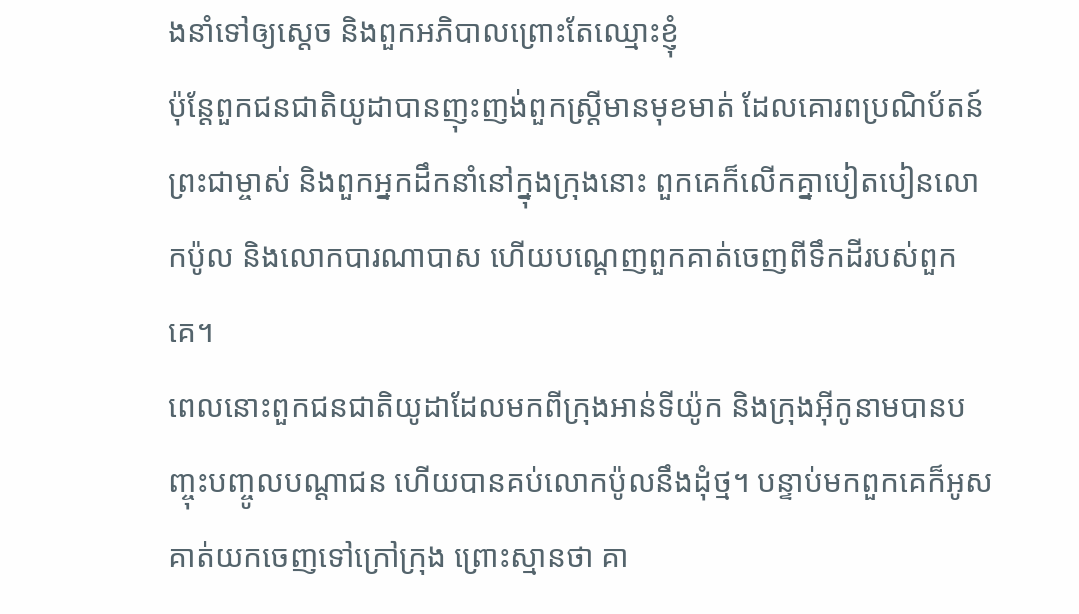ងនាំទៅឲ្យស្ដេច និងពួកអភិបាលព្រោះតែឈ្មោះខ្ញុំ
ប៉ុន្ដែពួកជនជាតិយូដាបានញុះញង់ពួកស្ដ្រីមានមុខមាត់ ដែលគោរពប្រណិប័តន៍ព្រះជាម្ចាស់ និងពួកអ្នកដឹកនាំនៅក្នុងក្រុងនោះ ពួកគេក៏លើកគ្នាបៀតបៀនលោកប៉ូល និងលោកបារណាបាស ហើយបណ្ដេញពួកគាត់ចេញពីទឹកដីរបស់ពួកគេ។
ពេលនោះពួកជនជាតិយូដាដែលមកពីក្រុងអាន់ទីយ៉ូក និងក្រុងអ៊ីកូនាមបានបញ្ចុះបញ្ចូលបណ្ដាជន ហើយបានគប់លោកប៉ូលនឹងដុំថ្ម។ បន្ទាប់មកពួកគេក៏អូសគាត់យកចេញទៅក្រៅក្រុង ព្រោះស្មានថា គា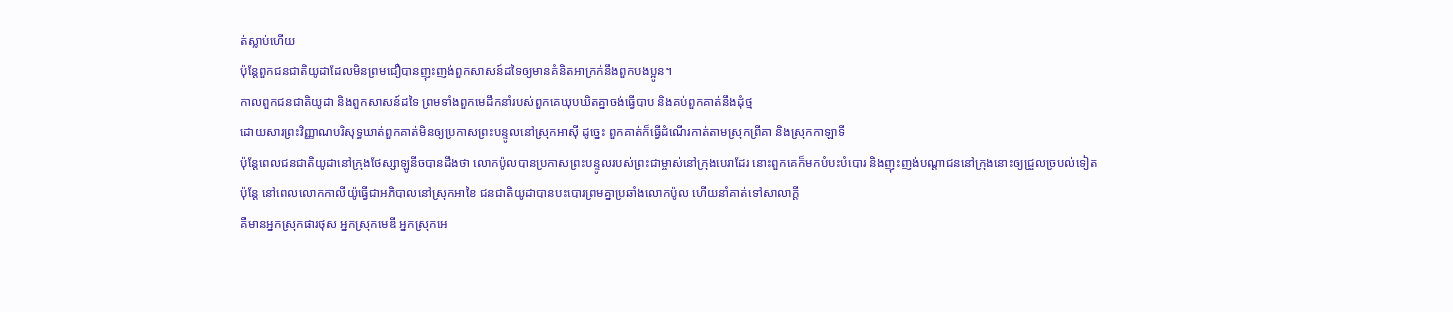ត់ស្លាប់ហើយ
ប៉ុន្ដែពួកជនជាតិយូដាដែលមិនព្រមជឿបានញុះញង់ពួកសាសន៍ដទៃឲ្យមានគំនិតអាក្រក់នឹងពួកបងប្អូន។
កាលពួកជនជាតិយូដា និងពួកសាសន៍ដទៃ ព្រមទាំងពួកមេដឹកនាំរបស់ពួកគេឃុបឃិតគ្នាចង់ធ្វើបាប និងគប់ពួកគាត់នឹងដុំថ្ម
ដោយសារព្រះវិញ្ញាណបរិសុទ្ធឃាត់ពួកគាត់មិនឲ្យប្រកាសព្រះបន្ទូលនៅស្រុកអាស៊ី ដូច្នេះ ពួកគាត់ក៏ធ្វើដំណើរកាត់តាមស្រុកព្រីគា និងស្រុកកាឡាទី
ប៉ុន្ដែពេលជនជាតិយូដានៅក្រុងថែស្សាឡូនីចបានដឹងថា លោកប៉ូលបានប្រកាសព្រះបន្ទូលរបស់ព្រះជាម្ចាស់នៅក្រុងបេរាដែរ នោះពួកគេក៏មកបំបះបំបោរ និងញុះញង់បណ្ដាជននៅក្រុងនោះឲ្យជ្រួលច្របល់ទៀត
ប៉ុន្ដែ នៅពេលលោកកាលីយ៉ូធ្វើជាអភិបាលនៅស្រុកអាខៃ ជនជាតិយូដាបានបះបោរព្រមគ្នាប្រឆាំងលោកប៉ូល ហើយនាំគាត់ទៅសាលាក្ដី
គឺមានអ្នកស្រុកផារថុស អ្នកស្រុកមេឌី អ្នកស្រុកអេ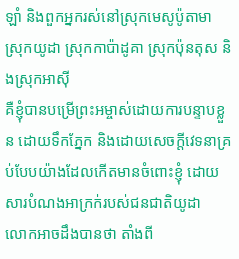ឡាំ និងពួកអ្នករស់នៅស្រុកមេសូប៉ូតាមា ស្រុកយូដា ស្រុកកាប៉ាដូគា ស្រុកប៉ុនតុស និងស្រុកអាស៊ី
គឺខ្ញុំបានបម្រើព្រះអម្ចាស់ដោយការបន្ទាបខ្លួន ដោយទឹកភ្នែក និងដោយសេចក្ដីវេទនាគ្រប់បែបយ៉ាងដែលកើតមានចំពោះខ្ញុំ ដោយសារបំណងអាក្រក់របស់ជនជាតិយូដា
លោកអាចដឹងបានថា តាំងពី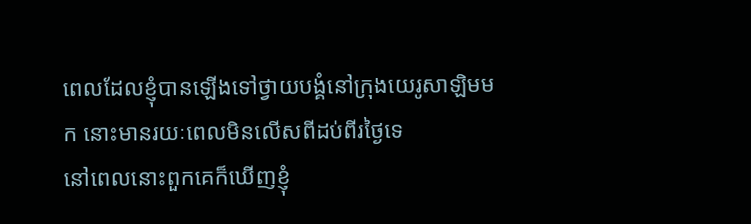ពេលដែលខ្ញុំបានឡើងទៅថ្វាយបង្គំនៅក្រុងយេរូសាឡិមមក នោះមានរយៈពេលមិនលើសពីដប់ពីរថ្ងៃទេ
នៅពេលនោះពួកគេក៏ឃើញខ្ញុំ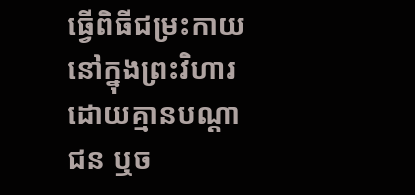ធ្វើពិធីជម្រះកាយនៅក្នុងព្រះវិហារ ដោយគ្មានបណ្ដាជន ឬច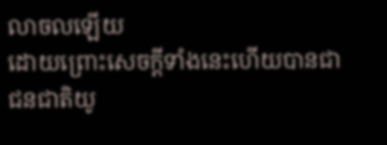លាចលឡើយ
ដោយព្រោះសេចក្ដីទាំងនេះហើយបានជាជនជាតិយូ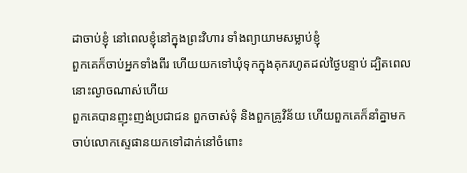ដាចាប់ខ្ញុំ នៅពេលខ្ញុំនៅក្នុងព្រះវិហារ ទាំងព្យាយាមសម្លាប់ខ្ញុំ
ពួកគេក៏ចាប់អ្នកទាំងពីរ ហើយយកទៅឃុំទុកក្នុងគុករហូតដល់ថ្ងៃបន្ទាប់ ដ្បិតពេលនោះល្ងាចណាស់ហើយ
ពួកគេបានញុះញង់ប្រជាជន ពួកចាស់ទុំ និងពួកគ្រូវិន័យ ហើយពួកគេក៏នាំគ្នាមកចាប់លោកស្ទេផានយកទៅដាក់នៅចំពោះ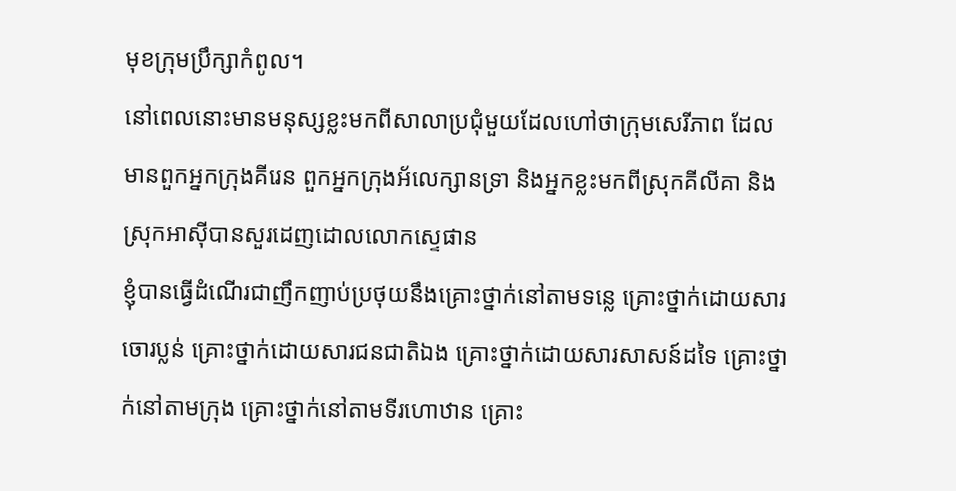មុខក្រុមប្រឹក្សាកំពូល។
នៅពេលនោះមានមនុស្សខ្លះមកពីសាលាប្រជុំមួយដែលហៅថាក្រុមសេរីភាព ដែលមានពួកអ្នកក្រុងគីរេន ពួកអ្នកក្រុងអ័លេក្សានទ្រា និងអ្នកខ្លះមកពីស្រុកគីលីគា និងស្រុកអាស៊ីបានសួរដេញដោលលោកស្ទេផាន
ខ្ញុំបានធ្វើដំណើរជាញឹកញាប់ប្រថុយនឹងគ្រោះថ្នាក់នៅតាមទន្លេ គ្រោះថ្នាក់ដោយសារចោរប្លន់ គ្រោះថ្នាក់ដោយសារជនជាតិឯង គ្រោះថ្នាក់ដោយសារសាសន៍ដទៃ គ្រោះថ្នាក់នៅតាមក្រុង គ្រោះថ្នាក់នៅតាមទីរហោឋាន គ្រោះ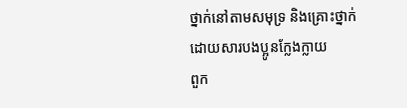ថ្នាក់នៅតាមសមុទ្រ និងគ្រោះថ្នាក់ដោយសារបងប្អូនក្លែងក្លាយ
ពួក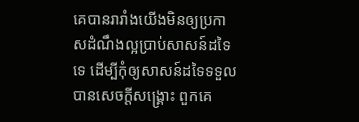គេបានរារាំងយើងមិនឲ្យប្រកាសដំណឹងល្អប្រាប់សាសន៍ដទៃទេ ដើម្បីកុំឲ្យសាសន៍ដទៃទទួលបានសេចក្ដីសង្គ្រោះ ពួកគេ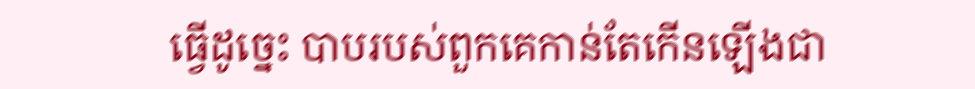ធ្វើដូច្នេះ បាបរបស់ពួកគេកាន់តែកើនឡើងជា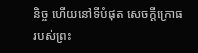និច្ច ហើយនៅទីបំផុត សេចក្ដីក្រោធរបស់ព្រះ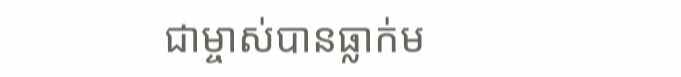ជាម្ចាស់បានធ្លាក់ម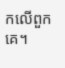កលើពួកគេ។